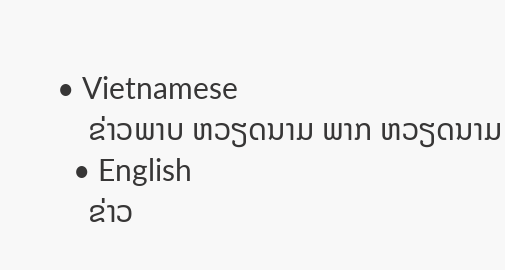• Vietnamese
    ຂ່າວພາບ ຫວຽດນາມ ພາກ ຫວຽດນາມ
  • English
    ຂ່າວ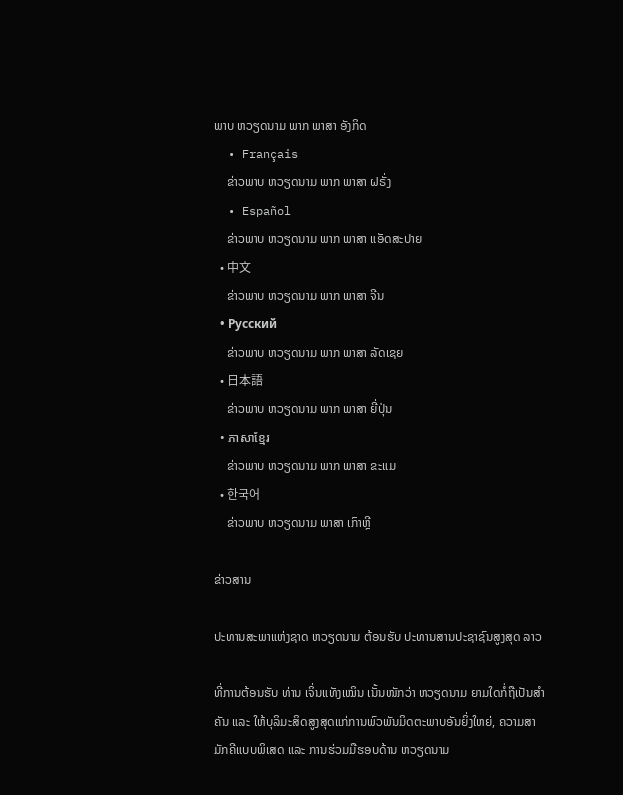ພາບ ຫວຽດນາມ ພາກ ພາສາ ອັງກິດ
  • Français
    ຂ່າວພາບ ຫວຽດນາມ ພາກ ພາສາ ຝຣັ່ງ
  • Español
    ຂ່າວພາບ ຫວຽດນາມ ພາກ ພາສາ ແອັດສະປາຍ
  • 中文
    ຂ່າວພາບ ຫວຽດນາມ ພາກ ພາສາ ຈີນ
  • Русский
    ຂ່າວພາບ ຫວຽດນາມ ພາກ ພາສາ ລັດເຊຍ
  • 日本語
    ຂ່າວພາບ ຫວຽດນາມ ພາກ ພາສາ ຍີ່ປຸ່ນ
  • ភាសាខ្មែរ
    ຂ່າວພາບ ຫວຽດນາມ ພາກ ພາສາ ຂະແມ
  • 한국어
    ຂ່າວພາບ ຫວຽດນາມ ພາສາ ເກົາຫຼີ

ຂ່າວສານ

ປະທານສະພາແຫ່ງຊາດ ຫວຽດນາມ ຕ້ອນຮັບ ປະທານສານປະຊາຊົນສູງສຸດ ລາວ

ທີ່ການຕ້ອນຮັບ ທ່ານ ເຈິ່ນແທັງເໝິນ ເນັ້ນໜັກວ່າ ຫວຽດນາມ ຍາມໃດກໍ່ຖືເປັນສຳຄັນ ແລະ ໃຫ້ບຸລິມະສິດສູງສຸດແກ່ການພົວພັນມິດຕະພາບອັນຍິ່ງໃຫຍ່, ຄວາມສາມັກຄີແບບພິເສດ ແລະ ການຮ່ວມມືຮອບດ້ານ ຫວຽດນາມ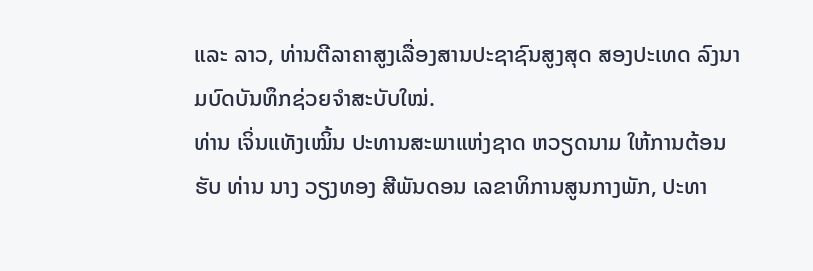ແລະ ລາວ, ທ່ານຕີລາຄາສູງເລື່ອງສານປະຊາຊົນສູງສຸດ ສອງປະເທດ ລົງນາມບົດບັນທຶກຊ່ວຍຈຳສະບັບໃໝ່.
ທ່ານ ເຈິ່ນແທັງເໝິ້ນ ປະທານສະພາແຫ່ງຊາດ ຫວຽດນາມ ໃຫ້ການຕ້ອນຮັບ ທ່ານ ນາງ ວຽງທອງ ສີພັນດອນ ເລຂາທິການສູນກາງພັກ, ປະທາ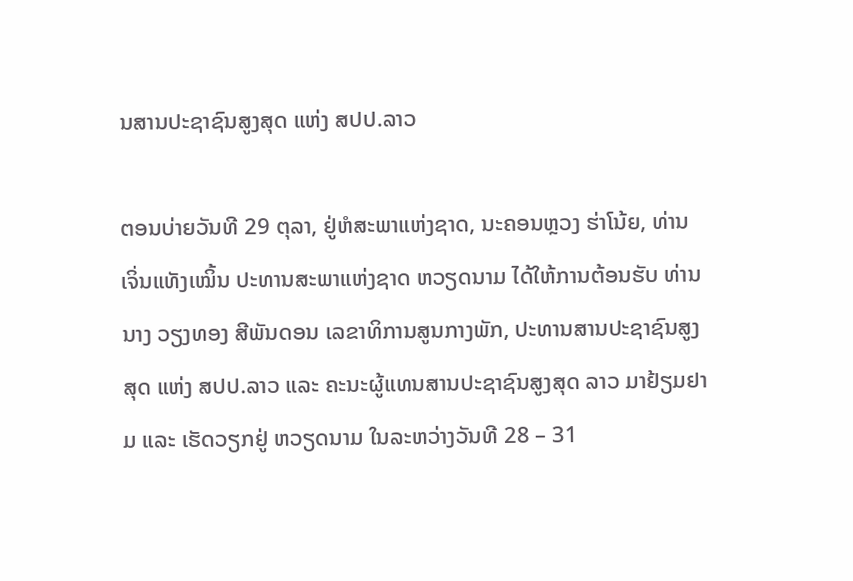ນສານປະຊາຊົນສູງສຸດ ແຫ່ງ ສປປ.ລາວ

ຕອນບ່າຍວັນທີ 29 ຕຸລາ, ຢູ່ຫໍສະພາແຫ່ງຊາດ, ນະຄອນຫຼວງ ຮ່າໂນ້ຍ, ທ່ານ ເຈິ່ນແທັງເໝິ້ນ ປະທານສະພາແຫ່ງຊາດ ຫວຽດນາມ ໄດ້ໃຫ້ການຕ້ອນຮັບ ທ່ານ ນາງ ວຽງທອງ ສີພັນດອນ ເລຂາທິການສູນກາງພັກ, ປະທານສານປະຊາຊົນສູງສຸດ ແຫ່ງ ສປປ.ລາວ ແລະ ຄະນະຜູ້ແທນສານປະຊາຊົນສູງສຸດ ລາວ ມາຢ້ຽມຢາມ ແລະ ເຮັດວຽກຢູ່ ຫວຽດນາມ ໃນລະຫວ່າງວັນທີ 28 – 31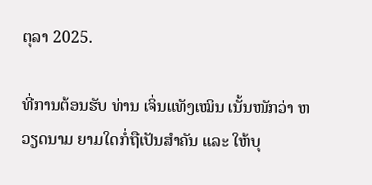ຕຸລາ 2025.

ທີ່ການຕ້ອນຮັບ ທ່ານ ເຈິ່ນແທັງເໝິນ ເນັ້ນໜັກວ່າ ຫວຽດນາມ ຍາມໃດກໍ່ຖືເປັນສຳຄັນ ແລະ ໃຫ້ບຸ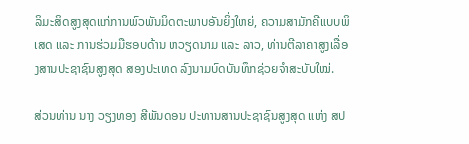ລິມະສິດສູງສຸດແກ່ການພົວພັນມິດຕະພາບອັນຍິ່ງໃຫຍ່, ຄວາມສາມັກຄີແບບພິເສດ ແລະ ການຮ່ວມມືຮອບດ້ານ ຫວຽດນາມ ແລະ ລາວ, ທ່ານຕີລາຄາສູງເລື່ອງສານປະຊາຊົນສູງສຸດ ສອງປະເທດ ລົງນາມບົດບັນທຶກຊ່ວຍຈຳສະບັບໃໝ່.

ສ່ວນທ່ານ ນາງ ວຽງທອງ ສີພັນດອນ ປະທານສານປະຊາຊົນສູງສຸດ ແຫ່ງ ສປ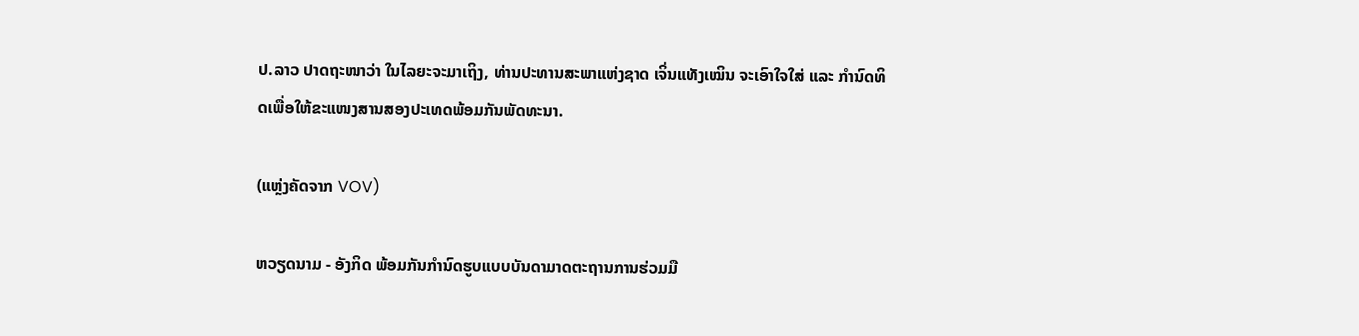ປ.ລາວ ປາດຖະໜາວ່າ ໃນໄລຍະຈະມາເຖິງ, ທ່ານປະທານສະພາແຫ່ງຊາດ ເຈິ່ນແທັງເໝິນ ຈະເອົາໃຈໃສ່ ແລະ ກຳນົດທິດເພື່ອໃຫ້ຂະແໜງສານສອງປະເທດພ້ອມກັນພັດທະນາ.

(ແຫຼ່ງຄັດຈາກ VOV)

ຫວຽດນາມ - ອັງກິດ ພ້ອມກັນກຳນົດຮູບແບບບັນດາມາດຕະຖານການຮ່ວມມື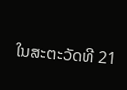ໃນສະຕະວັດທີ 21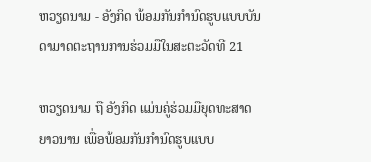ຫວຽດນາມ - ອັງກິດ ພ້ອມກັນກຳນົດຮູບແບບບັນດາມາດຕະຖານການຮ່ວມມືໃນສະຕະວັດທີ 21

ຫວຽດນາມ ຖື ອັງກິດ ແມ່ນຄູ່ຮ່ວມມືຍຸດທະສາດຍາວນານ ເພື່ອພ້ອມກັນກຳນົດຮູບແບບ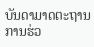ບັນດາມາດຕະຖານການຮ່ວ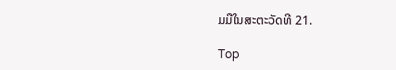ມມືໃນສະຕະວັດທີ 21.

Top